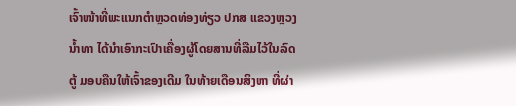ເຈົ້າໜ້າທີ່ພະແນກຕໍາຫຼວດທ່ອງທ່ຽວ ປກສ ແຂວງຫຼວງນໍ້າທາ ໄດ້ນໍາເອົາກະເປົາເຄື່ອງຜູ້ໂດຍສານທີ່ລືມໄວ້ໃນລົດຕູ້ ມອບຄືນໃຫ້ເຈົ້າຂອງເດີມ ໃນທ້າຍເດືອນສິງຫາ ທີ່ຜ່າ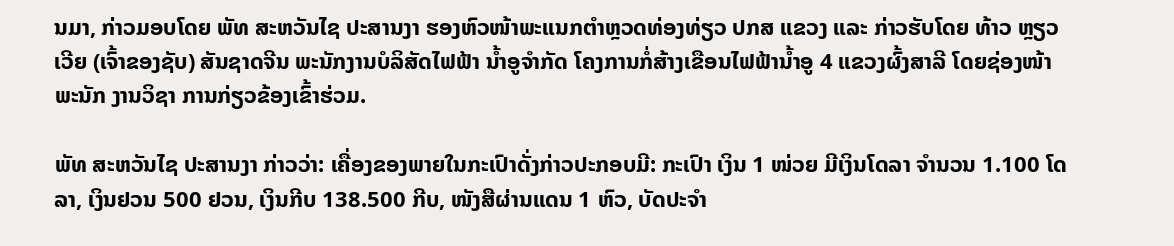ນມາ, ກ່າວມອບໂດຍ ພັທ ສະຫວັນໄຊ ປະສານງາ ຮອງຫົວໜ້າພະແນກຕຳຫຼວດທ່ອງທ່ຽວ ປກສ ແຂວງ ແລະ ກ່າວຮັບໂດຍ ທ້າວ ຫຼຽວເວີຍ (ເຈົ້າຂອງຊັບ) ສັນຊາດຈີນ ພະນັກງານບໍລິສັດໄຟຟ້າ ນ້ຳອູຈຳກັດ ໂຄງການກໍ່ສ້າງເຂືອນໄຟຟ້ານ້ຳອູ 4 ແຂວງຜົ້ງສາລີ ໂດຍຊ່ອງໜ້າພະນັກ ງານວິຊາ ການກ່ຽວຂ້ອງເຂົ້າຮ່ວມ.

ພັທ ສະຫວັນໄຊ ປະສານງາ ກ່າວວ່າ: ເຄື່ອງຂອງພາຍໃນກະເປົາດັ່ງກ່າວປະກອບມີ: ກະເປົາ ເງິນ 1 ໜ່ວຍ ມີເງິນໂດລາ ຈຳນວນ 1.100 ໂດລາ, ເງິນຢວນ 500 ຢວນ, ເງິນກີບ 138.500 ກີບ, ໜັງສືຜ່ານແດນ 1 ຫົວ, ບັດປະຈຳ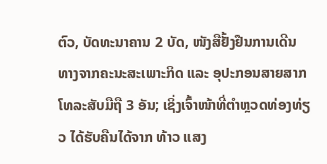ຕົວ, ບັດທະນາຄານ 2 ບັດ, ໜັງສືຢັ້ງຢືນການເດີນທາງຈາກຄະນະສະເພາະກິດ ແລະ ອຸປະກອນສາຍສາກໂທລະສັບມືຖື 3 ອັນ; ເຊິ່ງເຈົ້າໜ້າທີ່ຕຳຫຼວດທ່ອງທ່ຽວ ໄດ້ຮັບຄືນໄດ້ຈາກ ທ້າວ ແສງ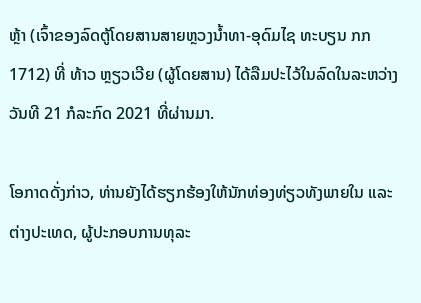ຫຼ້າ (ເຈົ້າຂອງລົດຕູ້ໂດຍສານສາຍຫຼວງນໍ້າທາ-ອຸດົມໄຊ ທະບຽນ ກກ 1712) ທີ່ ທ້າວ ຫຼຽວເວີຍ (ຜູ້ໂດຍສານ) ໄດ້ລືມປະໄວ້ໃນລົດໃນລະຫວ່າງວັນທີ 21 ກໍລະກົດ 2021 ທີ່ຜ່ານມາ.

ໂອກາດດັ່ງກ່າວ, ທ່ານຍັງໄດ້ຮຽກຮ້ອງໃຫ້ນັກທ່ອງທ່ຽວທັງພາຍໃນ ແລະ ຕ່າງປະເທດ, ຜູ້ປະກອບການທຸລະ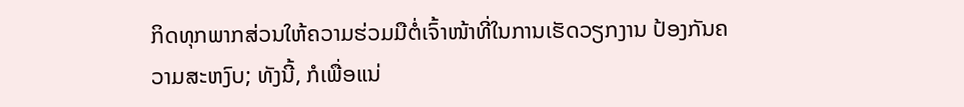ກິດທຸກພາກສ່ວນໃຫ້ຄວາມຮ່ວມມືຕໍ່ເຈົ້າໜ້າທີ່ໃນການເຮັດວຽກງານ ປ້ອງກັນຄວາມສະຫງົບ; ທັງນີ້, ກໍເພື່ອແນ່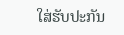ໃສ່ຮັບປະກັນ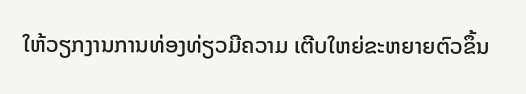ໃຫ້ວຽກງານການທ່ອງທ່ຽວມີຄວາມ ເຕີບໃຫຍ່ຂະຫຍາຍຕົວຂຶ້ນ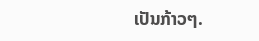ເປັນກ້າວໆ.